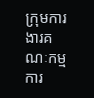ក្រុមការងារគណៈកម្មការ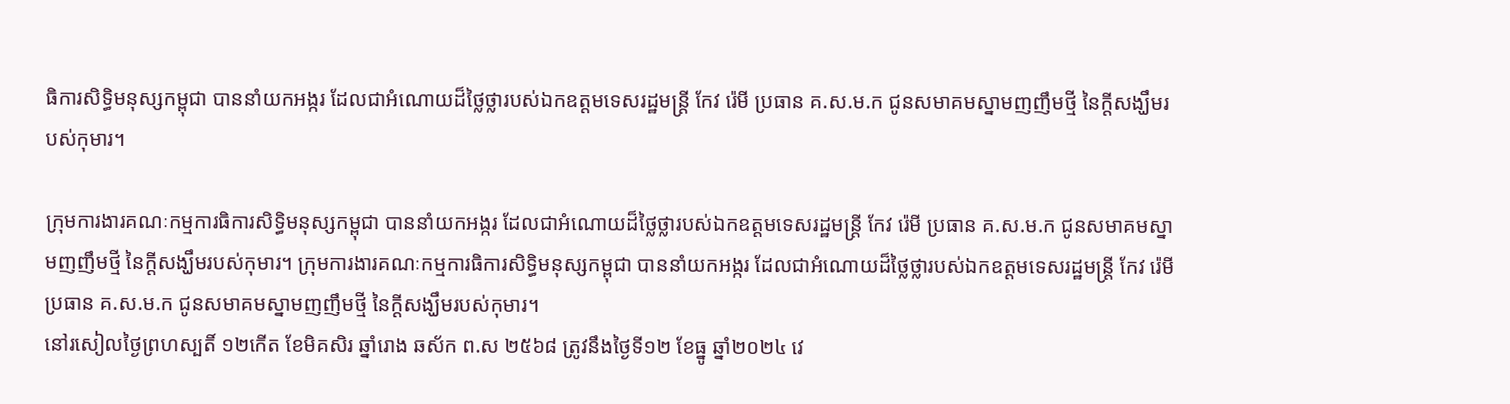ធិការសិទ្ធិមនុស្សកម្ពុជា បាននាំយកអង្ករ ដែលជាអំណោយដ៏ថ្លៃថ្លារបស់ឯកឧត្តមទេសរដ្ឋមន្ត្រី កែវ រ៉េមី ប្រធាន គ.ស.ម.ក ជូនសមាគមស្នាមញញឹមថ្មី នៃក្តីសង្ឃឹមរបស់កុមារ។

ក្រុមការងារគណៈកម្មការធិការសិទ្ធិមនុស្សកម្ពុជា បាននាំយកអង្ករ ដែលជាអំណោយដ៏ថ្លៃថ្លារបស់ឯកឧត្តមទេសរដ្ឋមន្ត្រី កែវ រ៉េមី ប្រធាន គ.ស.ម.ក ជូនសមាគមស្នាមញញឹមថ្មី នៃក្តីសង្ឃឹមរបស់កុមារ។ ក្រុមការងារគណៈកម្មការធិការសិទ្ធិមនុស្សកម្ពុជា បាននាំយកអង្ករ ដែលជាអំណោយដ៏ថ្លៃថ្លារបស់ឯកឧត្តមទេសរដ្ឋមន្ត្រី កែវ រ៉េមី ប្រធាន គ.ស.ម.ក ជូនសមាគមស្នាមញញឹមថ្មី នៃក្តីសង្ឃឹមរបស់កុមារ។
នៅរសៀលថ្ងៃព្រហស្បតិ៍ ១២កើត ខែមិគសិរ ឆ្នាំរោង ឆស័ក ព.ស ២៥៦៨ ត្រូវនឹងថ្ងៃទី១២ ខែធ្នូ ឆ្នាំ២០២៤ វេ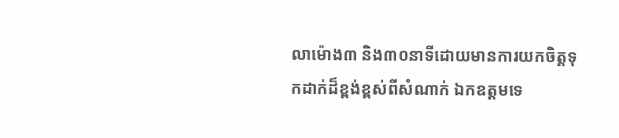លាម៉ោង៣ និង៣០នាទីដោយមានការយកចិត្តទុកដាក់ដ៏ខ្ពង់ខ្ពស់ពីសំណាក់ ឯកឧត្តមទេ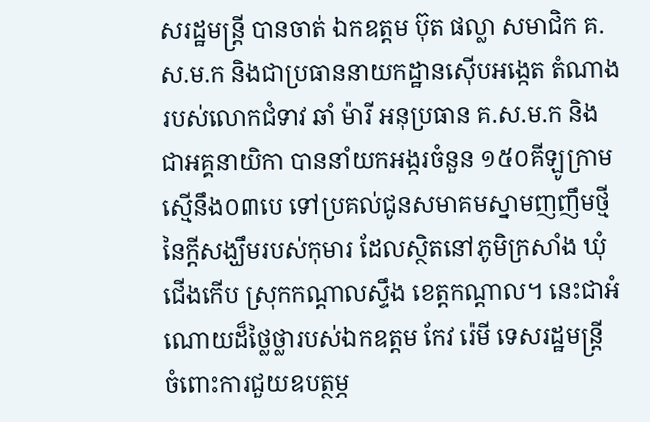សរដ្ឋមន្ត្រី បានចាត់ ឯកឧត្តម ប៊ុត ផល្លា សមាជិក គ.ស.ម.ក និងជាប្រធាននាយកដ្ឋានស៊ើបអង្កេត តំណាងរបស់លោកជំទាវ ឆាំ ម៉ារី អនុប្រធាន គ.ស.ម.ក និងជាអគ្គនាយិកា បាននាំយកអង្ករចំនួន ១៥០គីឡូក្រាម ស្មើនឹង០៣បេ ទៅប្រគល់ជូនសមាគមស្នាមញញឹមថ្មីនៃក្តីសង្ឃឹមរបស់កុមារ ដែលស្ថិតនៅភូមិក្រសាំង ឃុំជើងកើប ស្រុកកណ្តាលស្ទឹង ខេត្តកណ្តាល។ នេះជាអំណោយដ៏ថ្លៃថ្លារបស់ឯកឧត្តម កែវ រ៉េមី ទេសរដ្ឋមន្ត្រី ចំពោះការជួយឧបត្ថម្ភ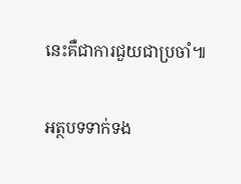នេះគឺជាការជួយជាប្រចាំ៕

អត្ថបទទាក់ទង